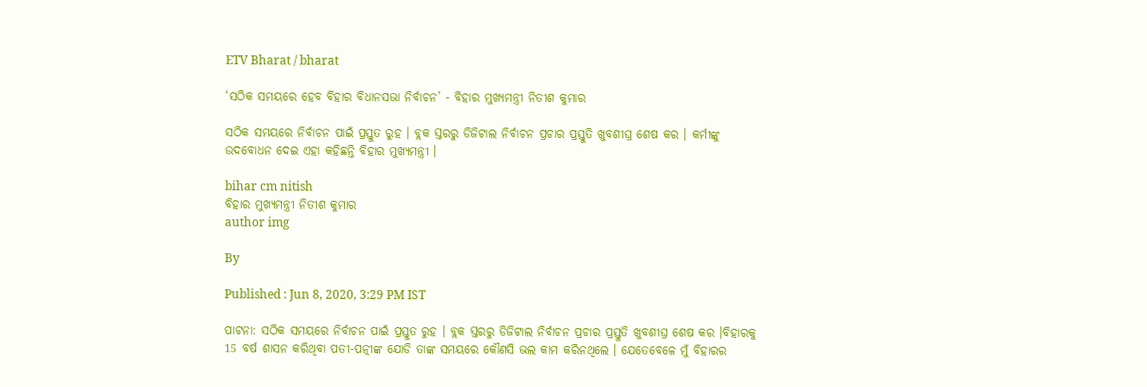ETV Bharat / bharat

‘ସଠିକ ସମୟରେ ହେବ ବିହାର ବିଧାନସଭା ନିର୍ବାଚନ’ - ବିହାର ମୁଖ୍ୟମନ୍ତ୍ରୀ ନିତୀଶ କୁମାର

ସଠିକ ସମୟରେ ନିର୍ବାଚନ ପାଇଁ ପ୍ରସ୍ତୁତ ରୁହ । ବ୍ଲକ ସ୍ତରରୁ ଡିଜିଟାଲ ନିର୍ବାଚନ ପ୍ରଚାର ପ୍ରସ୍ତୁତି ଖୁବଶୀଘ୍ର ଶେଷ କର । କର୍ମୀଙ୍କୁ ଉଦବୋଧନ ଦେଇ ଏହା କହିଛନ୍ତି ବିହାର ମୁଖ୍ୟମନ୍ତ୍ରୀ ।

bihar cm nitish
ବିହାର ମୁଖ୍ୟମନ୍ତ୍ରୀ ନିତୀଶ କୁମାର
author img

By

Published : Jun 8, 2020, 3:29 PM IST

ପାଟନା: ସଠିକ ସମୟରେ ନିର୍ବାଚନ ପାଇଁ ପ୍ରସ୍ତୁତ ରୁହ । ବ୍ଲକ ସ୍ତରରୁ ଡିଜିଟାଲ ନିର୍ବାଚନ ପ୍ରଚାର ପ୍ରସ୍ତୁତି ଖୁବଶୀଘ୍ର ଶେଷ କର ।ବିହାରକୁ 15 ବର୍ଷ ଶାସନ କରିଥିବା ପତୀ-ପତ୍ନୀଙ୍କ ଯୋଡି ତାଙ୍କ ସମୟରେ କୌଣସି ଭଲ କାମ କରିନଥିଲେ । ଯେତେବେଳେ ମୁଁ ବିହାରର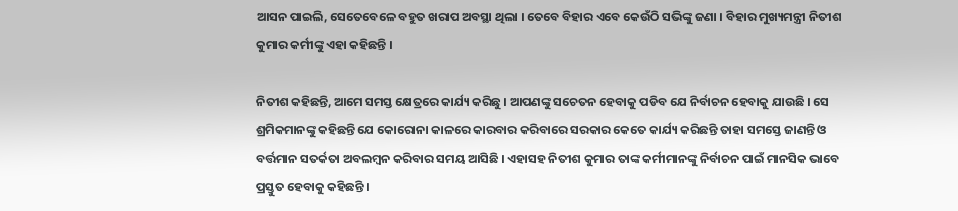ଆସନ ପାଇଲି, ସେତେବେଳେ ବହୁତ ଖରାପ ଅବସ୍ଥା ଥିଲା । ତେବେ ବିହାର ଏବେ କେଉଁଠି ସଭିଙ୍କୁ ଜଣା । ବିହାର ମୁଖ୍ୟମନ୍ତ୍ରୀ ନିତୀଶ କୁମାର କର୍ମୀଙ୍କୁ ଏହା କହିଛନ୍ତି ।

ନିତୀଶ କହିଛନ୍ତି, ଆମେ ସମସ୍ତ କ୍ଷେତ୍ରରେ କାର୍ଯ୍ୟ କରିଛୁ । ଆପଣଙ୍କୁ ସଚେତନ ହେବାକୁ ପଡିବ ଯେ ନିର୍ବାଚନ ହେବାକୁ ଯାଉଛି । ସେ ଶ୍ରମିକମାନଙ୍କୁ କହିଛନ୍ତି ଯେ କୋରୋନା କାଳରେ କାରବାର କରିବାରେ ସରକାର କେତେ କାର୍ଯ୍ୟ କରିଛନ୍ତି ତାହା ସମସ୍ତେ ଜାଣନ୍ତି ଓ ବର୍ତ୍ତମାନ ସତର୍କତା ଅବଲମ୍ବନ କରିବାର ସମୟ ଆସିଛି । ଏହାସହ ନିତୀଶ କୁମାର ତାଙ୍କ କର୍ମୀମାନଙ୍କୁ ନିର୍ବାଚନ ପାଇଁ ମାନସିକ ଭାବେ ପ୍ରସ୍ତୁତ ହେବାକୁ କହିଛନ୍ତି ।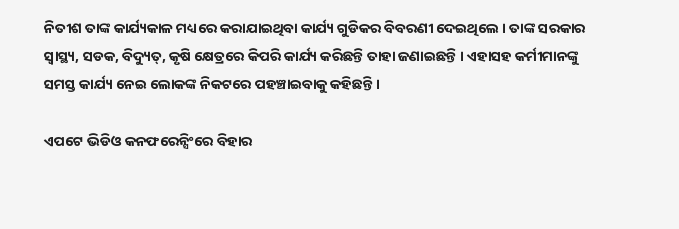ନିତୀଶ ତାଙ୍କ କାର୍ଯ୍ୟକାଳ ମଧ୍ୟରେ କରାଯାଇଥିବା କାର୍ଯ୍ୟ ଗୁଡିକର ବିବରଣୀ ଦେଇଥିଲେ । ତାଙ୍କ ସରକାର ସ୍ବାସ୍ଥ୍ୟ, ସଡକ, ବିଦ୍ୟୁତ୍, କୃଷି କ୍ଷେତ୍ରରେ କିପରି କାର୍ଯ୍ୟ କରିଛନ୍ତି ତାହା ଜଣାଇଛନ୍ତି । ଏହାସହ କର୍ମୀମାନଙ୍କୁ ସମସ୍ତ କାର୍ଯ୍ୟ ନେଇ ଲୋକଙ୍କ ନିକଟରେ ପହଞ୍ଚାଇବାକୁ କହିଛନ୍ତି ।

ଏପଟେ ଭିଡିଓ କନଫରେନ୍ସିଂରେ ବିହାର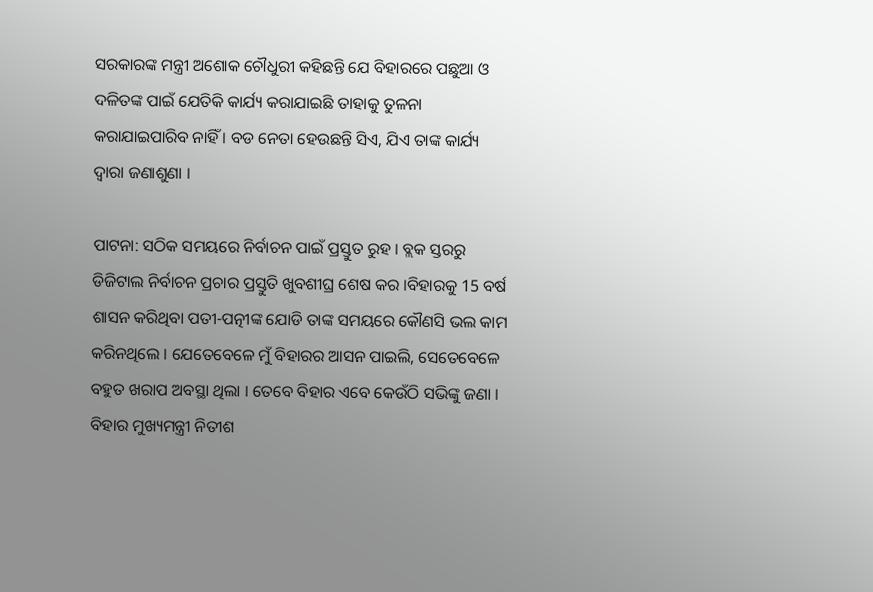ସରକାରଙ୍କ ମନ୍ତ୍ରୀ ଅଶୋକ ଚୌଧୁରୀ କହିଛନ୍ତି ଯେ ବିହାରରେ ପଛୁଆ ଓ ଦଳିତଙ୍କ ପାଇଁ ଯେତିକି କାର୍ଯ୍ୟ କରାଯାଇଛି ତାହାକୁ ତୁଳନା କରାଯାଇପାରିବ ନାହିଁ । ବଡ ନେତା ହେଉଛନ୍ତି ସିଏ, ଯିଏ ତାଙ୍କ କାର୍ଯ୍ୟ ଦ୍ବାରା ଜଣାଶୁଣା ।

ପାଟନା: ସଠିକ ସମୟରେ ନିର୍ବାଚନ ପାଇଁ ପ୍ରସ୍ତୁତ ରୁହ । ବ୍ଲକ ସ୍ତରରୁ ଡିଜିଟାଲ ନିର୍ବାଚନ ପ୍ରଚାର ପ୍ରସ୍ତୁତି ଖୁବଶୀଘ୍ର ଶେଷ କର ।ବିହାରକୁ 15 ବର୍ଷ ଶାସନ କରିଥିବା ପତୀ-ପତ୍ନୀଙ୍କ ଯୋଡି ତାଙ୍କ ସମୟରେ କୌଣସି ଭଲ କାମ କରିନଥିଲେ । ଯେତେବେଳେ ମୁଁ ବିହାରର ଆସନ ପାଇଲି, ସେତେବେଳେ ବହୁତ ଖରାପ ଅବସ୍ଥା ଥିଲା । ତେବେ ବିହାର ଏବେ କେଉଁଠି ସଭିଙ୍କୁ ଜଣା । ବିହାର ମୁଖ୍ୟମନ୍ତ୍ରୀ ନିତୀଶ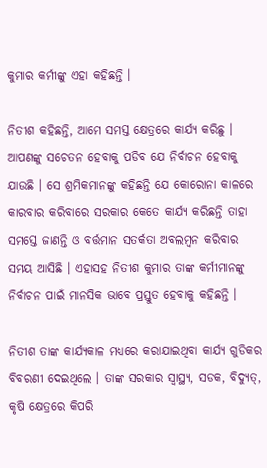କୁମାର କର୍ମୀଙ୍କୁ ଏହା କହିଛନ୍ତି ।

ନିତୀଶ କହିଛନ୍ତି, ଆମେ ସମସ୍ତ କ୍ଷେତ୍ରରେ କାର୍ଯ୍ୟ କରିଛୁ । ଆପଣଙ୍କୁ ସଚେତନ ହେବାକୁ ପଡିବ ଯେ ନିର୍ବାଚନ ହେବାକୁ ଯାଉଛି । ସେ ଶ୍ରମିକମାନଙ୍କୁ କହିଛନ୍ତି ଯେ କୋରୋନା କାଳରେ କାରବାର କରିବାରେ ସରକାର କେତେ କାର୍ଯ୍ୟ କରିଛନ୍ତି ତାହା ସମସ୍ତେ ଜାଣନ୍ତି ଓ ବର୍ତ୍ତମାନ ସତର୍କତା ଅବଲମ୍ବନ କରିବାର ସମୟ ଆସିଛି । ଏହାସହ ନିତୀଶ କୁମାର ତାଙ୍କ କର୍ମୀମାନଙ୍କୁ ନିର୍ବାଚନ ପାଇଁ ମାନସିକ ଭାବେ ପ୍ରସ୍ତୁତ ହେବାକୁ କହିଛନ୍ତି ।

ନିତୀଶ ତାଙ୍କ କାର୍ଯ୍ୟକାଳ ମଧ୍ୟରେ କରାଯାଇଥିବା କାର୍ଯ୍ୟ ଗୁଡିକର ବିବରଣୀ ଦେଇଥିଲେ । ତାଙ୍କ ସରକାର ସ୍ବାସ୍ଥ୍ୟ, ସଡକ, ବିଦ୍ୟୁତ୍, କୃଷି କ୍ଷେତ୍ରରେ କିପରି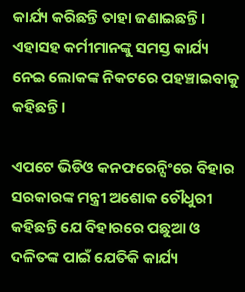କାର୍ଯ୍ୟ କରିଛନ୍ତି ତାହା ଜଣାଇଛନ୍ତି । ଏହାସହ କର୍ମୀମାନଙ୍କୁ ସମସ୍ତ କାର୍ଯ୍ୟ ନେଇ ଲୋକଙ୍କ ନିକଟରେ ପହଞ୍ଚାଇବାକୁ କହିଛନ୍ତି ।

ଏପଟେ ଭିଡିଓ କନଫରେନ୍ସିଂରେ ବିହାର ସରକାରଙ୍କ ମନ୍ତ୍ରୀ ଅଶୋକ ଚୌଧୁରୀ କହିଛନ୍ତି ଯେ ବିହାରରେ ପଛୁଆ ଓ ଦଳିତଙ୍କ ପାଇଁ ଯେତିକି କାର୍ଯ୍ୟ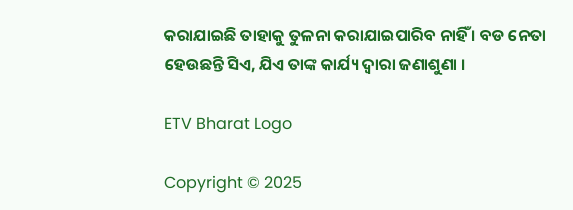କରାଯାଇଛି ତାହାକୁ ତୁଳନା କରାଯାଇପାରିବ ନାହିଁ । ବଡ ନେତା ହେଉଛନ୍ତି ସିଏ, ଯିଏ ତାଙ୍କ କାର୍ଯ୍ୟ ଦ୍ବାରା ଜଣାଶୁଣା ।

ETV Bharat Logo

Copyright © 2025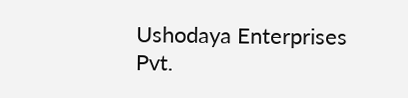Ushodaya Enterprises Pvt.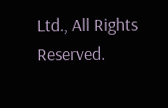Ltd., All Rights Reserved.